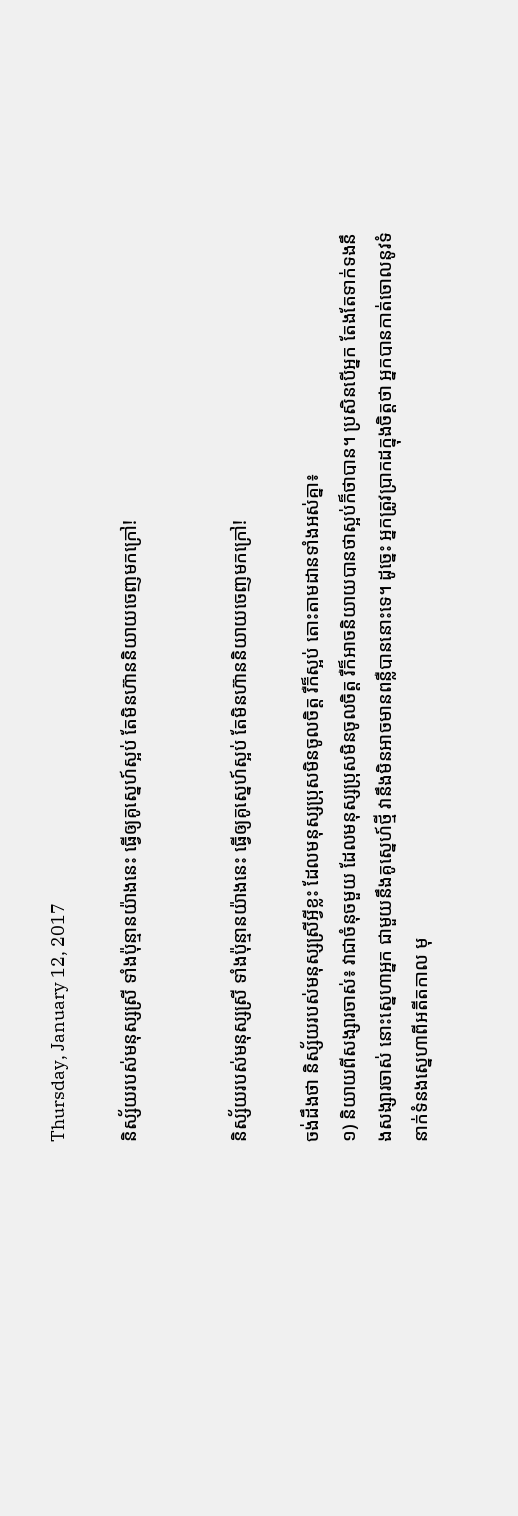Thursday, January 12, 2017

និស្ស័យរបស់មនុស្សស្រី ទាំងប៉ុន្មានយ៉ាងនេះ ធ្វើឲ្យគូស្នេហ៍ស្អប់ តែមិនហ៊ាននិយាយចេញមកក្រៅ!


និស្ស័យរបស់មនុស្សស្រី ទាំងប៉ុន្មានយ៉ាងនេះ ធ្វើឲ្យគូស្នេហ៍ស្អប់ តែមិនហ៊ាននិយាយចេញមកក្រៅ!

ចង់ដឹងថា និស្ស័យរបស់មនុស្សស្រីអ្វីខ្លះ ដែលមនុស្សប្រុសមិនចូលចិត្ត រឺក៏ស្អប់ តោះតាមដានទាំងអស់គ្នា៖
១) និយាយពីសង្សារចាស់៖ វាជាចំនុចមួយ ដែលមនុស្សប្រុសមិនចូលចិត្ត រឺក៏អាចនិយាយបានថាស្អប់ក៏ថាបាន។ ប្រសិនបើអ្នក តែងតែទាក់ទងនឹងសង្សារចាស់ នោះស្នេហាអ្នក ជាមួយនឹងគូស្នេហ៍ថ្មី វានឹងមិនអាចមានពន្លឺបាននោះទេ។ ដូច្នេះ អ្នកត្រូវប្រាកដក្នុងចិត្តថា អ្នកបានកាត់ចោលនូវទំនាក់ទំនងស្នេហាពីអតីតកាល មុ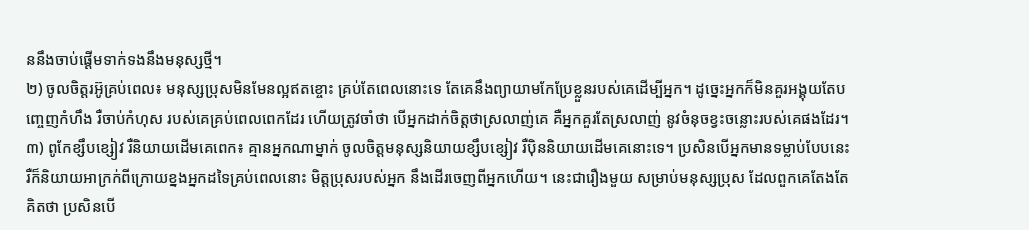ននឹងចាប់ផ្តើមទាក់ទងនឹងមនុស្សថ្មី។
២) ចូលចិត្តរអ៊ូគ្រប់ពេល៖ មនុស្សប្រុសមិនមែនល្អឥតខ្ចោះ គ្រប់តែពេលនោះទេ តែគេនឹងព្យាយាមកែប្រែខ្លួនរបស់គេដើម្បីអ្នក។ ដូច្នេះអ្នកក៏មិនគួរអង្គុយតែបញ្ចេញកំហឹង រឺចាប់កំហុស របស់គេគ្រប់ពេលពេកដែរ ហើយត្រូវចាំថា បើអ្នកដាក់ចិត្តថាស្រលាញ់គេ គឺអ្នកគួរតែស្រលាញ់ នូវចំនុចខ្វះចន្លោះរបស់គេផងដែរ។
៣) ពូកែខ្សឹបខ្សៀវ រឺនិយាយដើមគេពេក៖ គ្មានអ្នកណាម្នាក់ ចូលចិត្តមនុស្សនិយាយខ្សឹបខ្សៀវ រឺប៉ិននិយាយដើមគេនោះទេ។ ប្រសិនបើអ្នកមានទម្លាប់បែបនេះ រឺក៏និយាយអាក្រក់ពីក្រោយខ្នងអ្នកដទៃគ្រប់ពេលនោះ មិត្តប្រុសរបស់អ្នក នឹងដើរចេញពីអ្នកហើយ។ នេះជារឿងមួយ សម្រាប់មនុស្សប្រុស ដែលពួកគេតែងតែគិតថា ប្រសិនបើ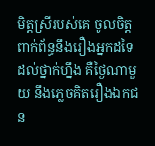មិត្តស្រីរបស់គេ ចូលចិត្តពាក់ព័ន្ធនឹងរឿងអ្នកដទៃដល់ថ្នាក់ហ្នឹង គឺថ្ងៃណាមួយ នឹងភ្លេចគិតរឿងឯកជន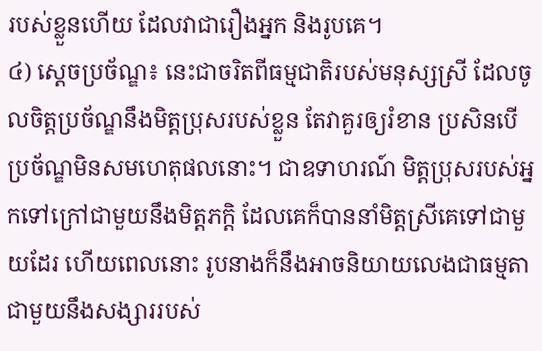របស់ខ្លួនហើយ ដែលវាជារឿងអ្នក និងរូបគេ។
៤) ស្តេចប្រច័ណ្ឌ៖ នេះជាចរិតពីធម្មជាតិរបស់មនុស្សស្រី ដែលចូលចិត្តប្រច័ណ្ឌនឹងមិត្តប្រុសរបស់ខ្លួន តែវាគួរឲ្យរំខាន ប្រសិនបើប្រច័ណ្ឌមិនសមហេតុផលនោះ។ ជាឧទាហរណ៍ មិត្តប្រុសរបស់អ្នកទៅក្រៅជាមួយនឹងមិត្តភក្តិ ដែលគេក៏បាននាំមិត្តស្រីគេទៅជាមួយដែរ ហើយពេលនោះ រូបនាងក៏នឹងអាចនិយាយលេងជាធម្មតា ជាមួយនឹងសង្សាររបស់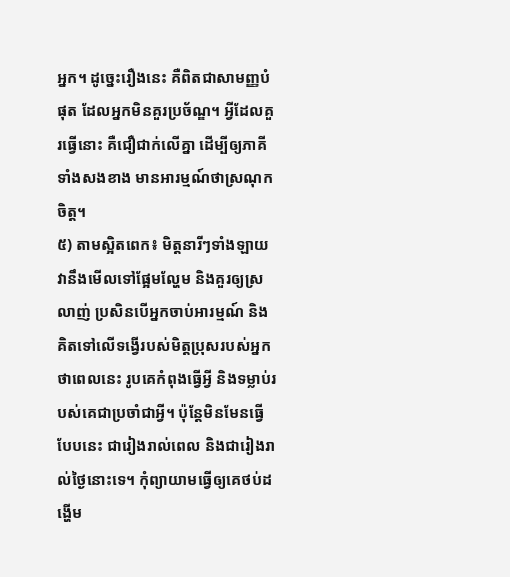អ្នក។ ដូច្នេះរឿងនេះ គឺពិតជាសាមញ្ញបំផុត ដែលអ្នកមិនគួរប្រច័ណ្ឌ។ អ្វីដែលគួរធ្វើនោះ គឺជឿជាក់លើគ្នា ដើម្បីឲ្យភាគីទាំងសងខាង មានអារម្មណ៍ថាស្រណុកចិត្ត។
៥) តាមស្អិតពេក៖ មិត្តនារីៗទាំងឡាយ វានឹងមើលទៅផ្អែមល្ហែម និងគួរឲ្យស្រលាញ់ ប្រសិនបើអ្នកចាប់អារម្មណ៍ និងគិតទៅលើទង្វើរបស់មិត្តប្រុសរបស់អ្នក ថាពេលនេះ រូបគេកំពុងធ្វើអ្វី និងទម្លាប់របស់គេជាប្រចាំជាអ្វី។ ប៉ុន្តែមិនមែនធ្វើបែបនេះ ជារៀងរាល់ពេល និងជារៀងរាល់ថ្ងៃនោះទេ។ កុំព្យាយាមធ្វើឲ្យគេថប់ដង្ហើម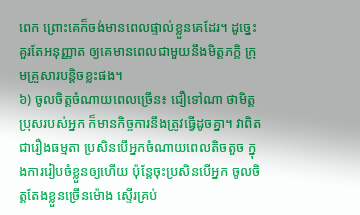ពេក ព្រោះគេក៏ចង់មានពេលផ្ទាល់ខ្លួនគេដែរ។ ដូច្នេះគួរតែអនុញ្ញាត ឲ្យគេមានពេលជាមួយនឹងមិត្តភក្តិ ក្រុមគ្រួសារបន្តិចខ្លះផង។
៦) ចូលចិត្តចំណាយពេលច្រើន៖ ជឿទៅណា ថាមិត្តប្រុសរបស់អ្នក ក៏មានកិច្ចការនឹងត្រូវធ្វើដូចគ្នា។ វាពិតជារឿងធម្មតា ប្រសិនបើអ្នកចំណាយពេលតិចតួច ក្នុងការរៀបចំខ្លួនឲ្យហើយ ប៉ុន្តែចុះប្រសិនបើអ្នក ចូលចិត្តតែងខ្លួនច្រើនម៉ោង ស្ទើរគ្រប់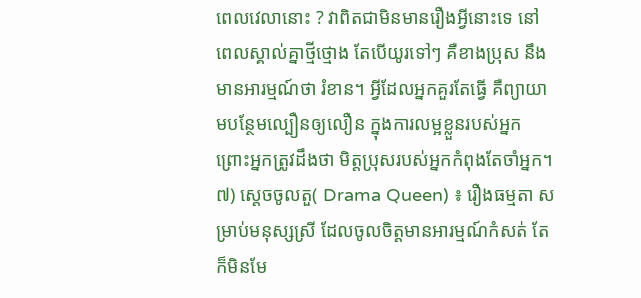ពេលវេលានោះ ? វាពិតជាមិនមានរឿងអ្វីនោះទេ នៅពេលស្គាល់គ្នាថ្មីថ្មោង តែបើយូរទៅៗ គឺខាងប្រុស នឹងមានអារម្មណ៍ថា រំខាន។ អ្វីដែលអ្នកគួរតែធ្វើ គឺព្យាយាមបន្ថែមល្បឿនឲ្យលឿន ក្នុងការលម្អខ្លួនរបស់អ្នក ព្រោះអ្នកត្រូវដឹងថា មិត្តប្រុសរបស់អ្នកកំពុងតែចាំអ្នក។
៧) ស្តេចចូលតួ( Drama Queen) ៖ រឿងធម្មតា សម្រាប់មនុស្សស្រី ដែលចូលចិត្តមានអារម្មណ៍កំសត់ តែក៏មិនមែ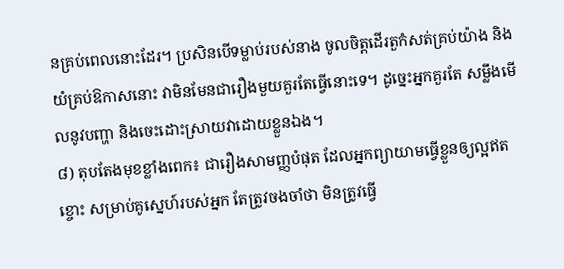នគ្រប់ពេលនោះដែរ។ ប្រសិនបើទម្លាប់របស់នាង ចូលចិត្តដើរតួកំសត់គ្រប់យ៉ាង និងយំគ្រប់ឱកាសនោះ វាមិនមែនជារឿងមួយគួរតែធ្វើនោះទេ។ ដូច្នេះអ្នកគួរតែ សម្លឹងមើលនូវបញ្ហា និងចេះដោះស្រាយវាដោយខ្លួនឯង។
៨) តុបតែងមុខខ្លាំងពេក៖ ជារឿងសាមញ្ញបំផុត ដែលអ្នកព្យាយាមធ្វើខ្លួនឲ្យល្អឥតខ្ចោះ សម្រាប់គូស្នេហ៍របស់អ្នក តែត្រូវចងចាំថា មិនត្រូវធ្វើ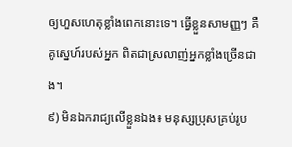ឲ្យហួសហេតុខ្លាំងពេកនោះទេ។ ធ្វើខ្លួនសាមញ្ញៗ គឺគូស្នេហ៍របស់អ្នក ពិតជាស្រលាញ់អ្នកខ្លាំងច្រើនជាង។
៩) មិនឯករាជ្យលើខ្លួនឯង៖ មនុស្សប្រុសគ្រប់រូប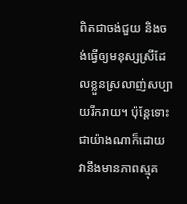ពិតជាចង់ជួយ និងចង់ធ្វើឲ្យមនុស្សស្រីដែលខ្លួនស្រលាញ់សប្បាយរីករាយ។ ប៉ុន្តែទោះជាយ៉ាងណាក៏ដោយ វានឹងមានភាពស្មុគ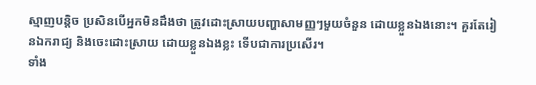ស្មាញបន្តិច ប្រសិនបើអ្នកមិនដឹងថា ត្រូវដោះស្រាយបញ្ហាសាមញ្ញៗមួយចំនួន ដោយខ្លួនឯងនោះ។ គួរតែរៀនឯករាជ្យ និងចេះដោះស្រាយ ដោយខ្លួនឯងខ្លះ ទើបជាការប្រសើរ។
ទាំង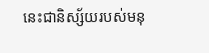នេះជានិស្ស័យរបស់មនុ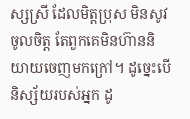ស្សស្រី ដែលមិត្តប្រុស មិនសូវចូលចិត្ត តែពួកគេមិនហ៊ាននិយាយចេញមកក្រៅ។ ដូច្នេះបើនិស្ស័យរបស់អ្នក ដូ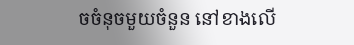ចចំនុចមួយចំនួន នៅខាងលើ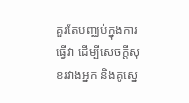គួរតែបញ្ឈប់ក្នុងការធ្វើវា ដើម្បីសេចក្តីសុខរវាងអ្នក និងគូស្នេ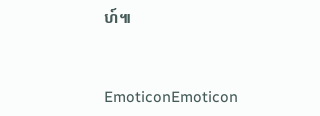ហ៍៕


EmoticonEmoticon